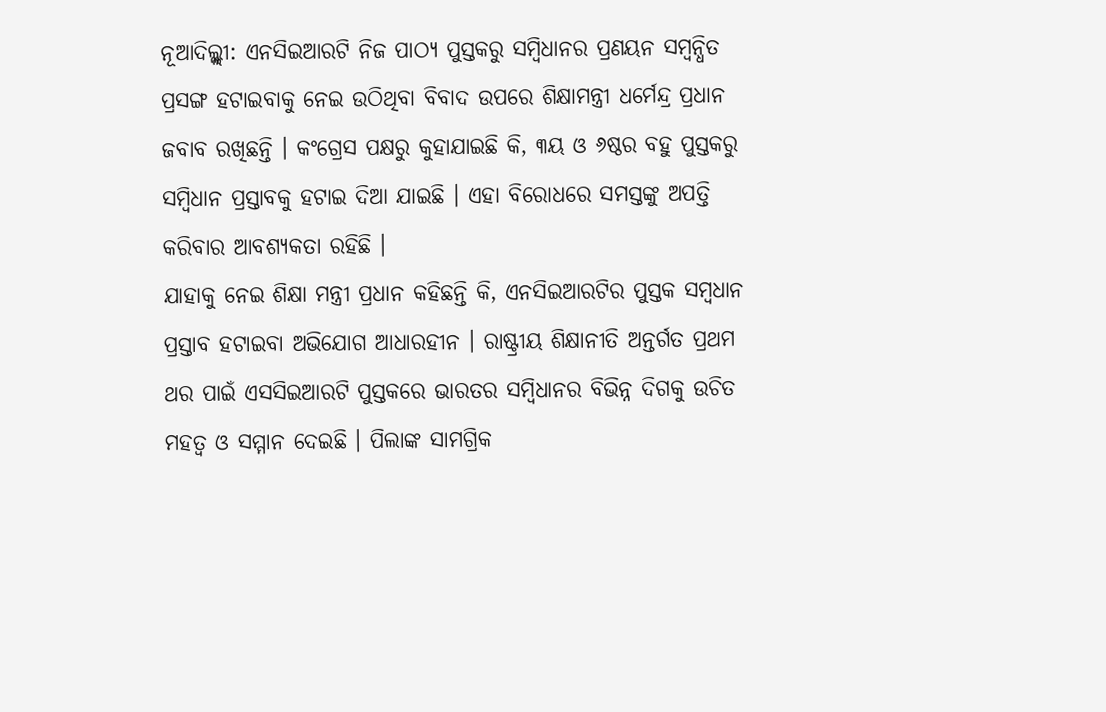ନୂଆଦିଲ୍ଲ୍ଲୀ: ଏନସିଇଆରଟି ନିଜ ପାଠ୍ୟ ପୁସ୍ତକରୁ ସମ୍ବିଧାନର ପ୍ରଣୟନ ସମ୍ବନ୍ଧିତ ପ୍ରସଙ୍ଗ ହଟାଇବାକୁ ନେଇ ଉଠିଥିବା ବିବାଦ ଉପରେ ଶିକ୍ଷାମନ୍ତ୍ରୀ ଧର୍ମେନ୍ଦ୍ର ପ୍ରଧାନ ଜବାବ ରଖିଛନ୍ତି । କଂଗ୍ରେସ ପକ୍ଷରୁ କୁହାଯାଇଛି କି, ୩ୟ ଓ ୬ଷ୍ଠର ବହୁ ପୁସ୍ତକରୁ ସମ୍ବିଧାନ ପ୍ରସ୍ତାବକୁ ହଟାଇ ଦିଆ ଯାଇଛି । ଏହା ବିରୋଧରେ ସମସ୍ତଙ୍କୁ ଅପତ୍ତି କରିବାର ଆବଶ୍ୟକତା ରହିଛି ।
ଯାହାକୁ ନେଇ ଶିକ୍ଷା ମନ୍ତ୍ରୀ ପ୍ରଧାନ କହିଛନ୍ତି କି, ଏନସିଇଆରଟିର ପୁସ୍ତକ ସମ୍ବଧାନ ପ୍ରସ୍ତାବ ହଟାଇବା ଅଭିଯୋଗ ଆଧାରହୀନ । ରାଷ୍ଟ୍ରୀୟ ଶିକ୍ଷାନୀତି ଅନ୍ତର୍ଗତ ପ୍ରଥମ ଥର ପାଇଁ ଏସସିଇଆରଟି ପୁସ୍ତକରେ ଭାରତର ସମ୍ବିଧାନର ବିଭିନ୍ନ ଦିଗକୁ ଉଚିତ ମହତ୍ୱ ଓ ସମ୍ମାନ ଦେଇଛି । ପିଲାଙ୍କ ସାମଗ୍ରିକ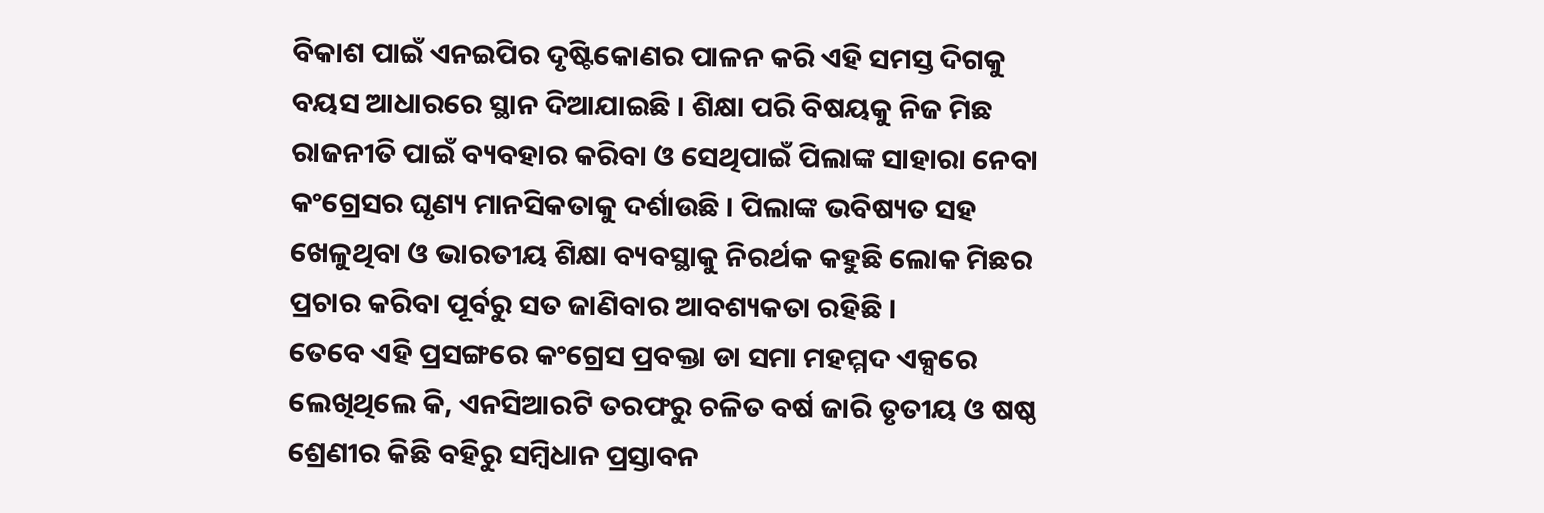ବିକାଶ ପାଇଁ ଏନଇପିର ଦୃଷ୍ଟିକୋଣର ପାଳନ କରି ଏହି ସମସ୍ତ ଦିଗକୁ ବୟସ ଆଧାରରେ ସ୍ଥାନ ଦିଆଯାଇଛି । ଶିକ୍ଷା ପରି ବିଷୟକୁ ନିଜ ମିଛ ରାଜନୀତି ପାଇଁ ବ୍ୟବହାର କରିବା ଓ ସେଥିପାଇଁ ପିଲାଙ୍କ ସାହାରା ନେବା କଂଗ୍ରେସର ଘୃଣ୍ୟ ମାନସିକତାକୁ ଦର୍ଶାଉଛି । ପିଲାଙ୍କ ଭବିଷ୍ୟତ ସହ ଖେଳୁଥିବା ଓ ଭାରତୀୟ ଶିକ୍ଷା ବ୍ୟବସ୍ଥାକୁ ନିରର୍ଥକ କହୁଛି ଲୋକ ମିଛର ପ୍ରଚାର କରିବା ପୂର୍ବରୁ ସତ ଜାଣିବାର ଆବଶ୍ୟକତା ରହିଛି ।
ତେବେ ଏହି ପ୍ରସଙ୍ଗରେ କଂଗ୍ରେସ ପ୍ରବକ୍ତା ଡା ସମା ମହମ୍ମଦ ଏକ୍ସରେ ଲେଖିଥିଲେ କି, ଏନସିଆରଟି ତରଫରୁ ଚଳିତ ବର୍ଷ ଜାରି ତୃତୀୟ ଓ ଷଷ୍ଠ ଶ୍ରେଣୀର କିଛି ବହିରୁ ସମ୍ବିଧାନ ପ୍ରସ୍ତାବନ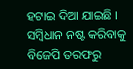ହଟାଇ ଦିଆ ଯାଇଛି । ସମ୍ବିଧାନ ନଷ୍ଟ କରିବାକୁ ବିଜେପି ତରଫରୁ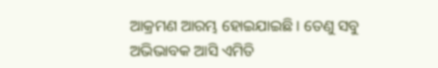ଆକ୍ରମଣ ଆରମ୍ଭ ହୋଇଯାଇଛି । ତେଣୁ ସବୁ ଅଭିଭାବକ ଆସି ଏମିତି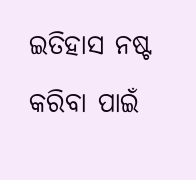ଇତିହାସ ନଷ୍ଟ କରିବା ପାଇଁ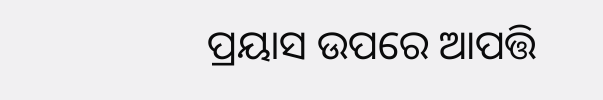ପ୍ରୟାସ ଉପରେ ଆପତ୍ତି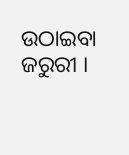ଉଠାଇବା ଜରୁରୀ ।